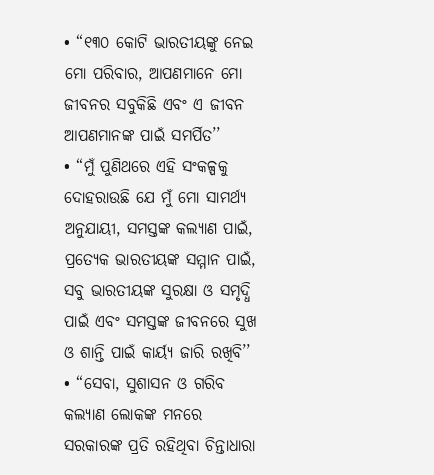• “୧୩୦ କୋଟି ଭାରତୀୟଙ୍କୁ ନେଇ ମୋ ପରିବାର, ଆପଣମାନେ ମୋ ଜୀବନର ସବୁକିଛି ଏବଂ ଏ ଜୀବନ ଆପଣମାନଙ୍କ ପାଇଁ ସମର୍ପିତ’’
• “ମୁଁ ପୁଣିଥରେ ଏହି ସଂକଳ୍ପକୁ ଦୋହରାଉଛି ଯେ ମୁଁ ମୋ ସାମର୍ଥ୍ୟ ଅନୁଯାୟୀ, ସମସ୍ତଙ୍କ କଲ୍ୟାଣ ପାଇଁ, ପ୍ରତ୍ୟେକ ଭାରତୀୟଙ୍କ ସମ୍ମାନ ପାଇଁ, ସବୁ ଭାରତୀୟଙ୍କ ସୁରକ୍ଷା ଓ ସମୃଦ୍ଧି ପାଇଁ ଏବଂ ସମସ୍ତଙ୍କ ଜୀବନରେ ସୁଖ ଓ ଶାନ୍ତି ପାଇଁ କାର୍ୟ୍ୟ ଜାରି ରଖିବି’’
• “ସେବା, ସୁଶାସନ ଓ ଗରିବ କଲ୍ୟାଣ ଲୋକଙ୍କ ମନରେ ସରକାରଙ୍କ ପ୍ରତି ରହିଥିବା ଚିନ୍ତାଧାରା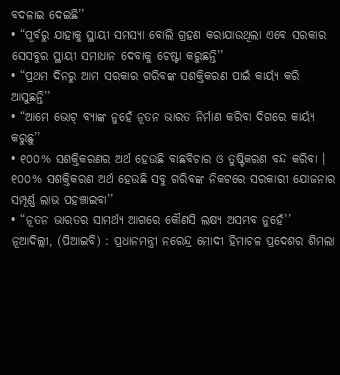ବଦଳାଇ ଦେଇଛି’’
• “ପୂର୍ବରୁ ଯାହାକୁ ସ୍ଥାୟୀ ସମସ୍ୟା ବୋଲି ଗ୍ରହଣ କରାଯାଉଥିଲା ଏବେ ସରକାର ସେସବୁର ସ୍ଥାୟୀ ସମାଧାନ ଦେବାକୁ ଚେଷ୍ଟା କରୁଛନ୍ତି’’
• “ପ୍ରଥମ ଦିନରୁ ଆମ ସରକାର ଗରିବଙ୍କ ସଶକ୍ତିକରଣ ପାଇଁ କାର୍ୟ୍ୟ କରି ଆସୁଛନ୍ତି’’
• “ଆମେ ଭୋଟ୍ ବ୍ୟାଙ୍କ ନୁହେଁ ନୂତନ ଭାରତ ନିର୍ମାଣ କରିବା ଦିଗରେ କାର୍ୟ୍ୟ କରୁଛୁ’’
• ୧୦୦% ସଶକ୍ତିକରଣର ଅର୍ଥ ହେଉଛି ବାଛବିଚାର ଓ ତୁଷ୍ଟିକରଣ ବନ୍ଦ କରିବା । ୧୦୦% ସଶକ୍ତିକରଣ ଅର୍ଥ ହେଉଛି ସବୁ ଗରିବଙ୍କ ନିକଟରେ ସରକାରୀ ଯୋଜନାର ସମ୍ପୂର୍ଣ୍ଣ ଲାଭ ପହଞ୍ଚାଇବା’’
• “ନୂତନ ଭାରତର ସାମର୍ଥ୍ୟ ଆଗରେ କୌଣସି ଲକ୍ଷ୍ୟ ଅସମ୍ଭବ ନୁହେଁ’’
ନୂଆଦିଲ୍ଲୀ, (ପିଆଇବି) : ପ୍ରଧାନମନ୍ତ୍ରୀ ନରେନ୍ଦ୍ର ମୋଦୀ ହିମାଚଳ ପ୍ରଦେଶର ଶିମଲା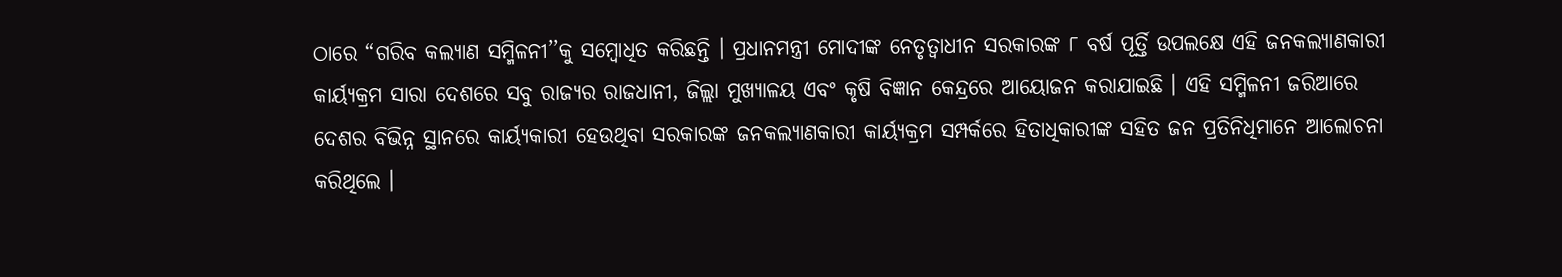ଠାରେ “ଗରିବ କଲ୍ୟାଣ ସମ୍ମିଳନୀ’’କୁ ସମ୍ବୋଧିତ କରିଛନ୍ତି । ପ୍ରଧାନମନ୍ତ୍ରୀ ମୋଦୀଙ୍କ ନେତୃତ୍ବାଧୀନ ସରକାରଙ୍କ ୮ ବର୍ଷ ପୂର୍ତ୍ତି ଉପଲକ୍ଷେ ଏହି ଜନକଲ୍ୟାଣକାରୀ କାର୍ୟ୍ୟକ୍ରମ ସାରା ଦେଶରେ ସବୁ ରାଜ୍ୟର ରାଜଧାନୀ, ଜିଲ୍ଲା ମୁଖ୍ୟାଳୟ ଏବଂ କୃଷି ବିଜ୍ଞାନ କେନ୍ଦ୍ରରେ ଆୟୋଜନ କରାଯାଇଛି । ଏହି ସମ୍ମିଳନୀ ଜରିଆରେ ଦେଶର ବିଭିନ୍ନ ସ୍ଥାନରେ କାର୍ୟ୍ୟକାରୀ ହେଉଥିବା ସରକାରଙ୍କ ଜନକଲ୍ୟାଣକାରୀ କାର୍ୟ୍ୟକ୍ରମ ସମ୍ପର୍କରେ ହିତାଧିକାରୀଙ୍କ ସହିତ ଜନ ପ୍ରତିନିଧିମାନେ ଆଲୋଚନା କରିଥିଲେ ।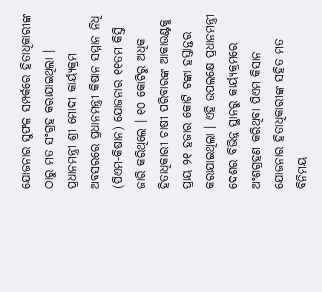ଯୋଜନାର ସୁଫଳ ସମ୍ପର୍କରେ ହିତାଧିକାରୀଙ୍କ ଠାରୁ ମତ ସଂଗ୍ରହ କରାଯାଇଥିଲା ।
ପ୍ରଧାନମନ୍ତ୍ରୀ ଶ୍ରୀ ମୋଦୀ କାର୍ୟ୍ୟକ୍ରମ ଅବସରରେ ପ୍ରଧାନମନ୍ତ୍ରୀ କିଷାନ ସମ୍ମାନ ନିଧି (ପିଏମ-କିଷାନ) ଯୋଜନାର ୧୧ତମ କିସ୍ତି ଜାରି କରିଥିଲେ । ୧୦ କୋଟିରୁ ଅଧିକ ହିତାଧିକାରୀ ଚାଷୀ ପରିବାରଙ୍କ ଆକାଉଣ୍ଟକୁ ପ୍ରାୟ ୨୧ ହଜାର କୋଟି ଟଙ୍କା ହସ୍ତାନ୍ତର କରାଯାଇଥିଲା । ଏହି ଉପଲକ୍ଷେ ପ୍ରଧାନମନ୍ତ୍ରୀ ଦେଶର ବିଭିନ୍ନ ସ୍ଥାନରୁ କାର୍ୟ୍ୟକ୍ରମରେ ଅଂଶଗ୍ରହଣ କରିଥିବା ପିଏମ କିସାନ ଯୋଜନାର ହିତାଧିକାରୀଙ୍କ ସହିତ ମତ ବିନିମୟ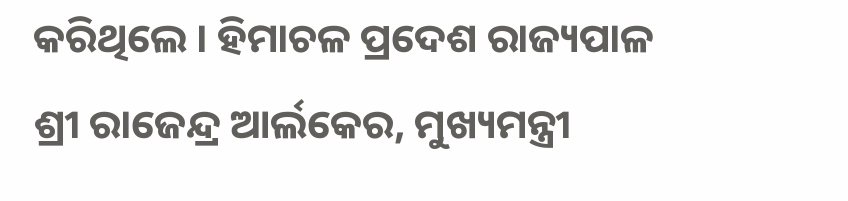କରିଥିଲେ । ହିମାଚଳ ପ୍ରଦେଶ ରାଜ୍ୟପାଳ ଶ୍ରୀ ରାଜେନ୍ଦ୍ର ଆର୍ଲକେର, ମୁଖ୍ୟମନ୍ତ୍ରୀ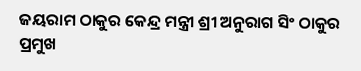ଜୟରାମ ଠାକୁର କେନ୍ଦ୍ର ମନ୍ତ୍ରୀ ଶ୍ରୀ ଅନୁରାଗ ସିଂ ଠାକୁର ପ୍ରମୁଖ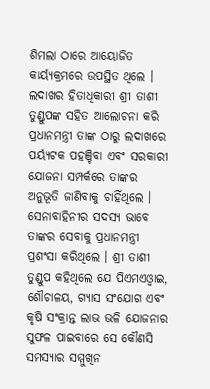ଶିମଲା ଠାରେ ଆୟୋଜିତ କାର୍ୟ୍ୟକ୍ରମରେ ଉପସ୍ଥିତ ଥିଲେ ।
ଲଦାଖର ହିତାଧିକାରୀ ଶ୍ରୀ ତାଶୀ ତୁଣ୍ଡୁପଙ୍କ ସହିତ ଆଲୋଚନା କରି ପ୍ରଧାନମନ୍ତ୍ରୀ ତାଙ୍କ ଠାରୁ ଲଦାଖରେ ପର୍ୟ୍ୟଟକ ପହଞ୍ଚିବା ଏବଂ ସରକାରୀ ଯୋଜନା ସମ୍ପର୍କରେ ତାଙ୍କର ଅନୁଭୂତି ଜାଣିବାକୁ ଚାହିଁଥିଲେ । ସେନାବାହିନୀର ସଦସ୍ୟ ଭାବେ ତାଙ୍କର ସେବାକୁ ପ୍ରଧାନମନ୍ତ୍ରୀ ପ୍ରଶଂସା କରିଥିଲେ । ଶ୍ରୀ ତାଶୀ ତୁଣ୍ଡୁପ କହିଥିଲେ ଯେ ପିଏମଏଓ୍ବାଇ, ଶୌଚାଳୟ, ଗ୍ୟାସ ସଂଯୋଗ ଏବଂ କୃଷି ସଂକ୍ରାନ୍ତ ଲାଭ ଭଳି ଯୋଜନାର ସୁଫଳ ପାଇବାରେ ସେ କୌଣସି ସମସ୍ୟାର ସମ୍ମୁଖିନ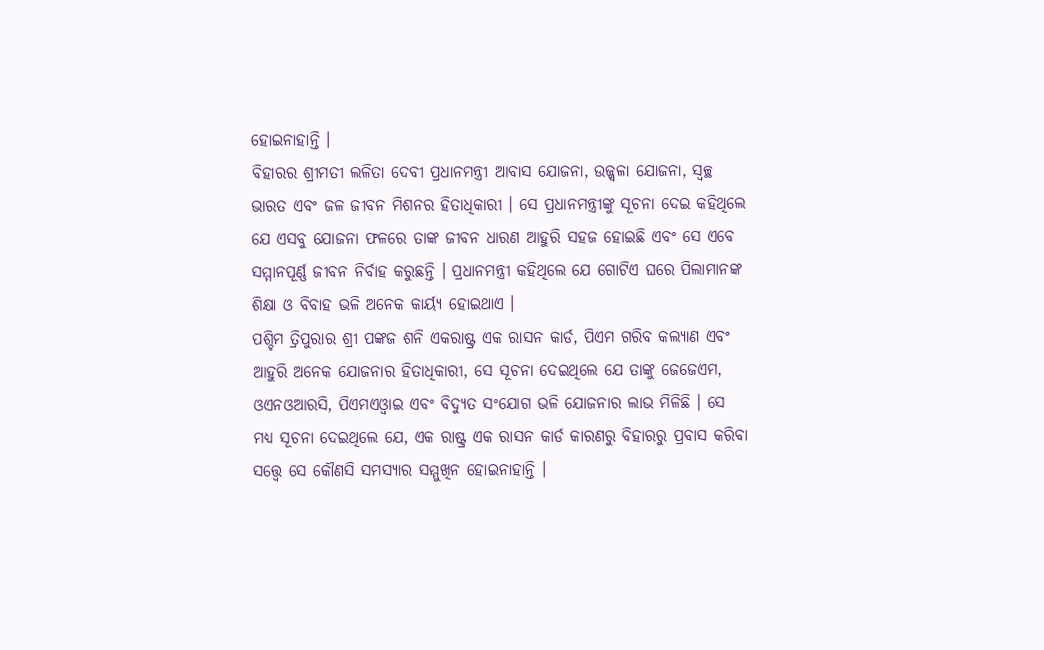ହୋଇନାହାନ୍ତି ।
ବିହାରର ଶ୍ରୀମତୀ ଲଳିତା ଦେବୀ ପ୍ରଧାନମନ୍ତ୍ରୀ ଆବାସ ଯୋଜନା, ଉଜ୍ଜ୍ବଳା ଯୋଜନା, ସ୍ବଚ୍ଛ ଭାରତ ଏବଂ ଜଳ ଜୀବନ ମିଶନର ହିତାଧିକାରୀ । ସେ ପ୍ରଧାନମନ୍ତ୍ରୀଙ୍କୁ ସୂଚନା ଦେଇ କହିଥିଲେ ଯେ ଏସବୁ ଯୋଜନା ଫଳରେ ତାଙ୍କ ଜୀବନ ଧାରଣ ଆହୁରି ସହଜ ହୋଇଛି ଏବଂ ସେ ଏବେ ସମ୍ମାନପୂର୍ଣ୍ଣ ଜୀବନ ନିର୍ବାହ କରୁଛନ୍ତି । ପ୍ରଧାନମନ୍ତ୍ରୀ କହିଥିଲେ ଯେ ଗୋଟିଏ ଘରେ ପିଲାମାନଙ୍କ ଶିକ୍ଷା ଓ ବିବାହ ଭଳି ଅନେକ କାର୍ୟ୍ୟ ହୋଇଥାଏ ।
ପଶ୍ଚିମ ତ୍ରିପୁରାର ଶ୍ରୀ ପଙ୍କଜ ଶନି ଏକରାଷ୍ଟ୍ର ଏକ ରାସନ କାର୍ଡ, ପିଏମ ଗରିବ କଲ୍ୟାଣ ଏବଂ ଆହୁରି ଅନେକ ଯୋଜନାର ହିତାଧିକାରୀ, ସେ ସୂଚନା ଦେଇଥିଲେ ଯେ ତାଙ୍କୁ ଜେଜେଏମ, ଓଏନଓଆରସି, ପିଏମଏଓ୍ବାଇ ଏବଂ ବିଦ୍ୟୁତ ସଂଯୋଗ ଭଳି ଯୋଜନାର ଲାଭ ମିଳିଛି । ସେ ମଧ୍ୟ ସୂଚନା ଦେଇଥିଲେ ଯେ, ଏକ ରାଷ୍ଟ୍ର ଏକ ରାସନ କାର୍ଡ କାରଣରୁ ବିହାରରୁ ପ୍ରବାସ କରିବା ସତ୍ତ୍ବେ ସେ କୌଣସି ସମସ୍ୟାର ସମ୍ମୁଖିନ ହୋଇନାହାନ୍ତି ।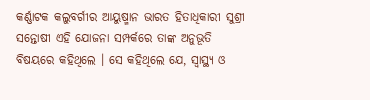କର୍ଣ୍ଣାଟକ କଲୁବର୍ଗୀର ଆୟୁଷ୍ମାନ ଭାରତ ହିତାଧିକାରୀ ସୁଶ୍ରୀ ସନ୍ତୋଷୀ ଏହି ଯୋଜନା ସମ୍ପର୍କରେ ତାଙ୍କ ଅନୁଭୂତି ବିଷୟରେ କହିଥିଲେ । ସେ କହିଥିଲେ ଯେ, ସ୍ବାସ୍ଥ୍ୟ ଓ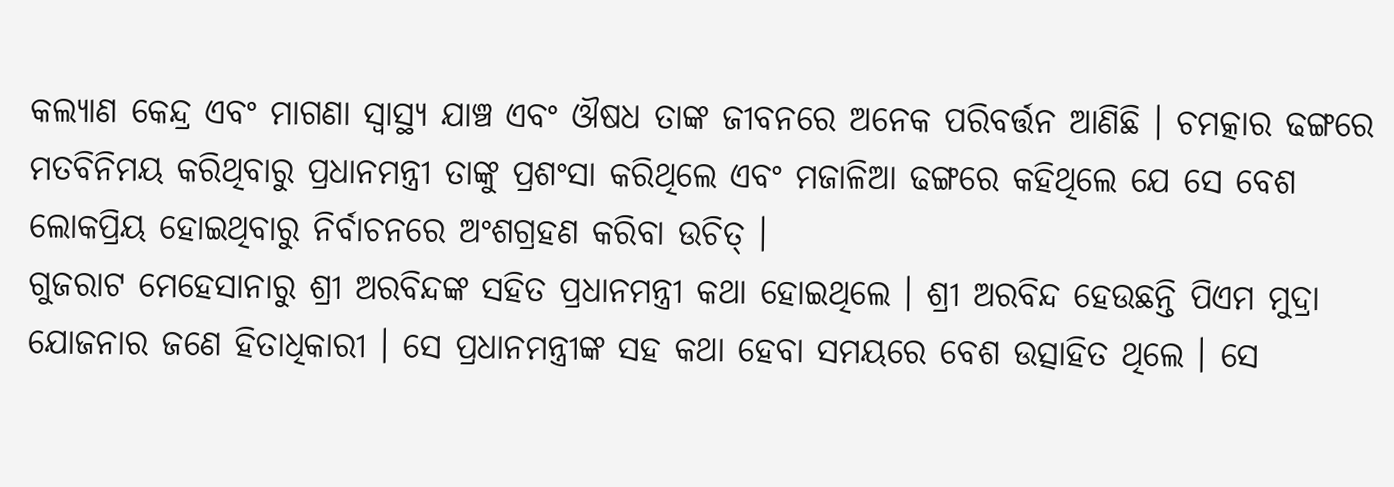କଲ୍ୟାଣ କେନ୍ଦ୍ର ଏବଂ ମାଗଣା ସ୍ବାସ୍ଥ୍ୟ ଯାଞ୍ଚ ଏବଂ ଔଷଧ ତାଙ୍କ ଜୀବନରେ ଅନେକ ପରିବର୍ତ୍ତନ ଆଣିଛି । ଚମତ୍କାର ଢଙ୍ଗରେ ମତବିନିମୟ କରିଥିବାରୁ ପ୍ରଧାନମନ୍ତ୍ରୀ ତାଙ୍କୁ ପ୍ରଶଂସା କରିଥିଲେ ଏବଂ ମଜାଳିଆ ଢଙ୍ଗରେ କହିଥିଲେ ଯେ ସେ ବେଶ ଲୋକପ୍ରିୟ ହୋଇଥିବାରୁ ନିର୍ବାଚନରେ ଅଂଶଗ୍ରହଣ କରିବା ଉଚିତ୍ ।
ଗୁଜରାଟ ମେହେସାନାରୁ ଶ୍ରୀ ଅରବିନ୍ଦଙ୍କ ସହିତ ପ୍ରଧାନମନ୍ତ୍ରୀ କଥା ହୋଇଥିଲେ । ଶ୍ରୀ ଅରବିନ୍ଦ ହେଉଛନ୍ତି ପିଏମ ମୁଦ୍ରା ଯୋଜନାର ଜଣେ ହିତାଧିକାରୀ । ସେ ପ୍ରଧାନମନ୍ତ୍ରୀଙ୍କ ସହ କଥା ହେବା ସମୟରେ ବେଶ ଉତ୍ସାହିତ ଥିଲେ । ସେ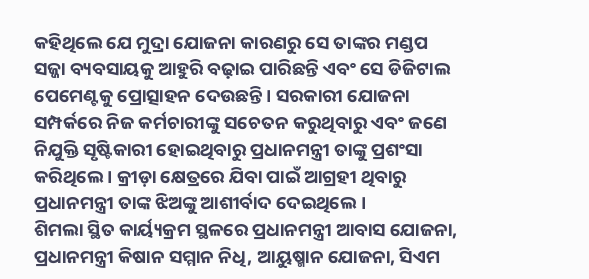କହିଥିଲେ ଯେ ମୁଦ୍ରା ଯୋଜନା କାରଣରୁ ସେ ତାଙ୍କର ମଣ୍ଡପ ସଜ୍ଜା ବ୍ୟବସାୟକୁ ଆହୁରି ବଢ଼ାଇ ପାରିଛନ୍ତି ଏବଂ ସେ ଡିଜିଟାଲ ପେମେଣ୍ଟକୁ ପ୍ରୋତ୍ସାହନ ଦେଉଛନ୍ତି । ସରକାରୀ ଯୋଜନା ସମ୍ପର୍କରେ ନିଜ କର୍ମଚାରୀଙ୍କୁ ସଚେତନ କରୁଥିବାରୁ ଏବଂ ଜଣେ ନିଯୁକ୍ତି ସୃଷ୍ଟିକାରୀ ହୋଇଥିବାରୁ ପ୍ରଧାନମନ୍ତ୍ରୀ ତାଙ୍କୁ ପ୍ରଶଂସା କରିଥିଲେ । କ୍ରୀଡ଼ା କ୍ଷେତ୍ରରେ ଯିବା ପାଇଁ ଆଗ୍ରହୀ ଥିବାରୁ ପ୍ରଧାନମନ୍ତ୍ରୀ ତାଙ୍କ ଝିଅଙ୍କୁ ଆଶୀର୍ବାଦ ଦେଇଥିଲେ ।
ଶିମଲା ସ୍ଥିତ କାର୍ୟ୍ୟକ୍ରମ ସ୍ଥଳରେ ପ୍ରଧାନମନ୍ତ୍ରୀ ଆବାସ ଯୋଜନା, ପ୍ରଧାନମନ୍ତ୍ରୀ କିଷାନ ସମ୍ମାନ ନିଧି, ଆୟୁଷ୍ମାନ ଯୋଜନା, ସିଏମ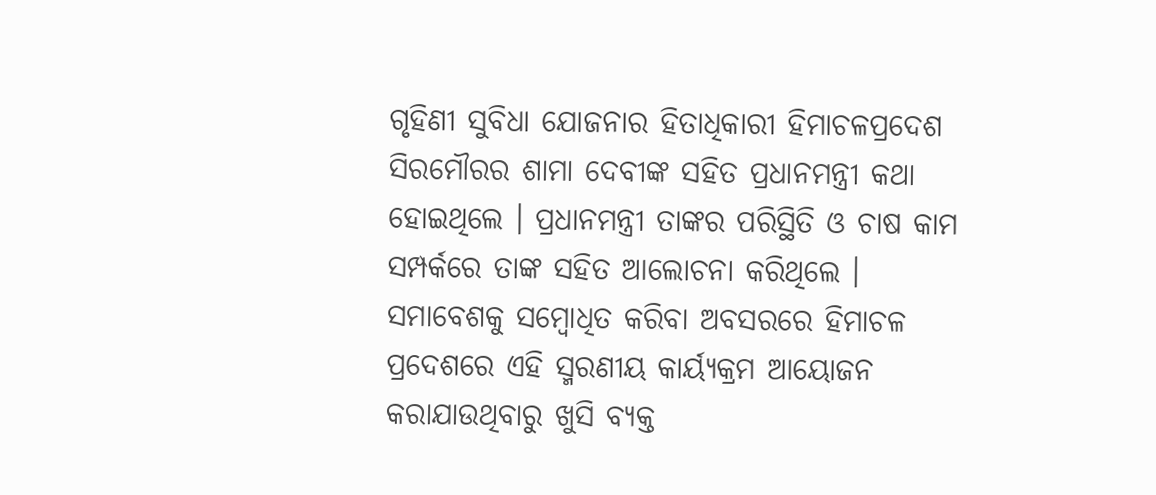ଗୃହିଣୀ ସୁବିଧା ଯୋଜନାର ହିତାଧିକାରୀ ହିମାଚଳପ୍ରଦେଶ ସିରମୌରର ଶାମା ଦେବୀଙ୍କ ସହିତ ପ୍ରଧାନମନ୍ତ୍ରୀ କଥା ହୋଇଥିଲେ । ପ୍ରଧାନମନ୍ତ୍ରୀ ତାଙ୍କର ପରିସ୍ଥିତି ଓ ଚାଷ କାମ ସମ୍ପର୍କରେ ତାଙ୍କ ସହିତ ଆଲୋଚନା କରିଥିଲେ ।
ସମାବେଶକୁ ସମ୍ବୋଧିତ କରିବା ଅବସରରେ ହିମାଚଳ ପ୍ରଦେଶରେ ଏହି ସ୍ମରଣୀୟ କାର୍ୟ୍ୟକ୍ରମ ଆୟୋଜନ କରାଯାଉଥିବାରୁ ଖୁସି ବ୍ୟକ୍ତ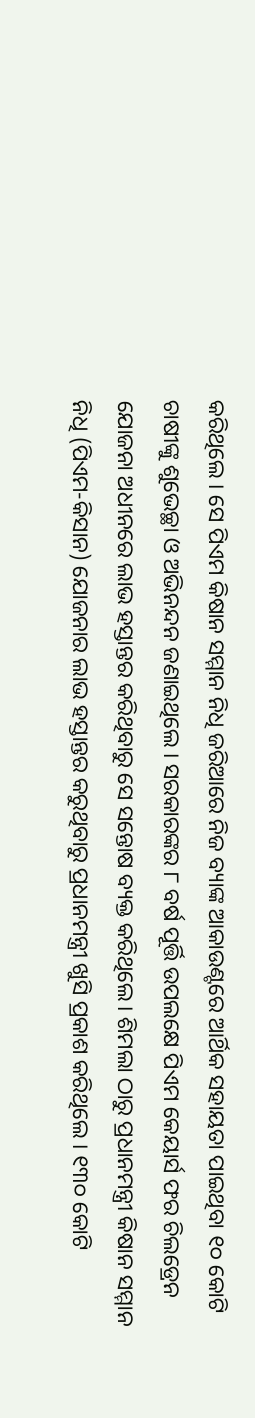କରିଥିଲେ । ସେ ପିଏମ କିଷାନ ସମ୍ମାନ ନିଧି ଜରିଆରେ ନିଜ ବ୍ୟାଙ୍କ ଆକାଉଣ୍ଟରେ ଆର୍ଥିକ ସହାୟତା ପାଇଥିବା ୧୦ କୋଟି ଚାଷୀଙ୍କୁ ଶୁଭେଚ୍ଛା ଓ ଅଭିନନ୍ଦନ ଜଣାଇଥିଲେ । ସରକାରଙ୍କର ୮ ବର୍ଷ ପୂର୍ତ୍ତି ଉପଲକ୍ଷେ ପିଏମ କେୟାର୍ସ ଫର ଚିଲଡ୍ରେନ ଯୋଜନା ଅଧୀନରେ ଲାଭ ହସ୍ତାନ୍ତର କରିଥିବାରୁ ସେ ସନ୍ତୋଷ ବ୍ୟକ୍ତ କରିଥିଲେ। ଶିମଲା ଠାରୁ ପ୍ରଧାନମନ୍ତ୍ରୀ କିଷାନ ସମ୍ମାନ ନିଧି (ପିଏମ-କିସାନ) ଯୋଜନାର ଲାଭ ହସ୍ତାନ୍ତର କରୁଥିବାରୁ ପ୍ରଧାନମନ୍ତ୍ରୀ ଖୁସି ପ୍ରକାଶ କରିଥିଲେ । ୧୩୦ କୋଟି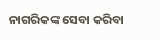ନାଗରିକଙ୍କ ସେବା କରିବା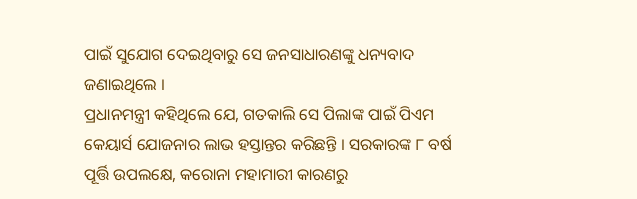ପାଇଁ ସୁଯୋଗ ଦେଇଥିବାରୁ ସେ ଜନସାଧାରଣଙ୍କୁ ଧନ୍ୟବାଦ ଜଣାଇଥିଲେ ।
ପ୍ରଧାନମନ୍ତ୍ରୀ କହିଥିଲେ ଯେ, ଗତକାଲି ସେ ପିଲାଙ୍କ ପାଇଁ ପିଏମ କେୟାର୍ସ ଯୋଜନାର ଲାଭ ହସ୍ତାନ୍ତର କରିଛନ୍ତି । ସରକାରଙ୍କ ୮ ବର୍ଷ ପୂର୍ତ୍ତି ଉପଲକ୍ଷେ, କରୋନା ମହାମାରୀ କାରଣରୁ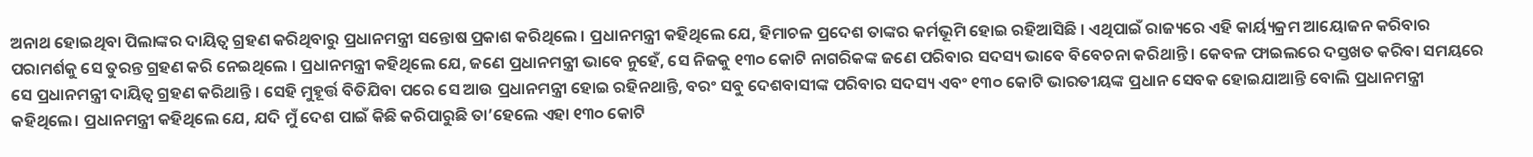ଅନାଥ ହୋଇଥିବା ପିଲାଙ୍କର ଦାୟିତ୍ବ ଗ୍ରହଣ କରିଥିବାରୁ ପ୍ରଧାନମନ୍ତ୍ରୀ ସନ୍ତୋଷ ପ୍ରକାଶ କରିଥିଲେ । ପ୍ରଧାନମନ୍ତ୍ରୀ କହିଥିଲେ ଯେ, ହିମାଚଳ ପ୍ରଦେଶ ତାଙ୍କର କର୍ମଭୂମି ହୋଇ ରହିଆସିଛି । ଏଥିପାଇଁ ରାଜ୍ୟରେ ଏହି କାର୍ୟ୍ୟକ୍ରମ ଆୟୋଜନ କରିବାର ପରାମର୍ଶକୁ ସେ ତୁରନ୍ତ ଗ୍ରହଣ କରି ନେଇଥିଲେ । ପ୍ରଧାନମନ୍ତ୍ରୀ କହିଥିଲେ ଯେ, ଜଣେ ପ୍ରଧାନମନ୍ତ୍ରୀ ଭାବେ ନୁହେଁ, ସେ ନିଜକୁ ୧୩୦ କୋଟି ନାଗରିକଙ୍କ ଜଣେ ପରିବାର ସଦସ୍ୟ ଭାବେ ବିବେଚନା କରିଥାନ୍ତି । କେବଳ ଫାଇଲରେ ଦସ୍ତଖତ କରିବା ସମୟରେ ସେ ପ୍ରଧାନମନ୍ତ୍ରୀ ଦାୟିତ୍ବ ଗ୍ରହଣ କରିଥାନ୍ତି । ସେହି ମୁହୂର୍ତ୍ତ ବିତିଯିବା ପରେ ସେ ଆଉ ପ୍ରଧାନମନ୍ତ୍ରୀ ହୋଇ ରହିନଥାନ୍ତି, ବରଂ ସବୁ ଦେଶବାସୀଙ୍କ ପରିବାର ସଦସ୍ୟ ଏବଂ ୧୩୦ କୋଟି ଭାରତୀୟଙ୍କ ପ୍ରଧାନ ସେବକ ହୋଇଯାଆନ୍ତି ବୋଲି ପ୍ରଧାନମନ୍ତ୍ରୀ କହିଥିଲେ। ପ୍ରଧାନମନ୍ତ୍ରୀ କହିଥିଲେ ଯେ, ଯଦି ମୁଁ ଦେଶ ପାଇଁ କିଛି କରିପାରୁଛି ତା’ହେଲେ ଏହା ୧୩୦ କୋଟି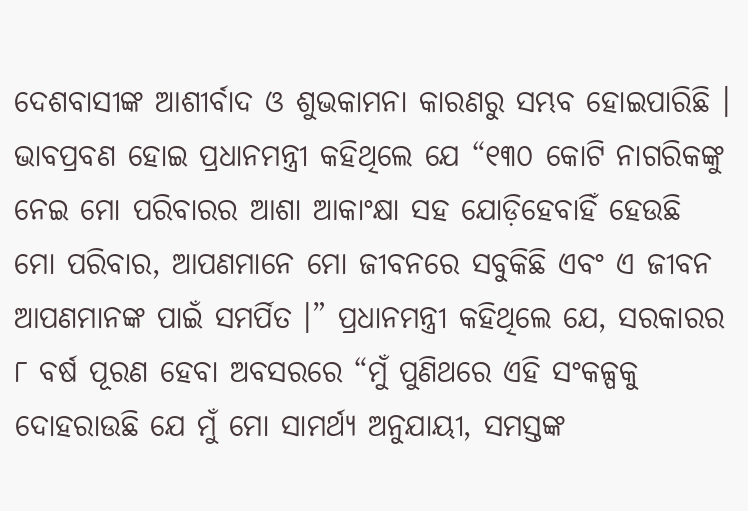ଦେଶବାସୀଙ୍କ ଆଶୀର୍ବାଦ ଓ ଶୁଭକାମନା କାରଣରୁ ସମ୍ଭବ ହୋଇପାରିଛି । ଭାବପ୍ରବଣ ହୋଇ ପ୍ରଧାନମନ୍ତ୍ରୀ କହିଥିଲେ ଯେ “୧୩୦ କୋଟି ନାଗରିକଙ୍କୁ ନେଇ ମୋ ପରିବାରର ଆଶା ଆକାଂକ୍ଷା ସହ ଯୋଡ଼ିହେବାହିଁ ହେଉଛି ମୋ ପରିବାର, ଆପଣମାନେ ମୋ ଜୀବନରେ ସବୁକିଛି ଏବଂ ଏ ଜୀବନ ଆପଣମାନଙ୍କ ପାଇଁ ସମର୍ପିତ ।” ପ୍ରଧାନମନ୍ତ୍ରୀ କହିଥିଲେ ଯେ, ସରକାରର ୮ ବର୍ଷ ପୂରଣ ହେବା ଅବସରରେ “ମୁଁ ପୁଣିଥରେ ଏହି ସଂକଳ୍ପକୁ ଦୋହରାଉଛି ଯେ ମୁଁ ମୋ ସାମର୍ଥ୍ୟ ଅନୁଯାୟୀ, ସମସ୍ତଙ୍କ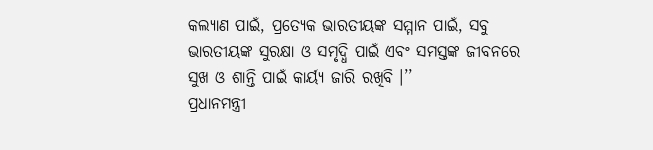କଲ୍ୟାଣ ପାଇଁ, ପ୍ରତ୍ୟେକ ଭାରତୀୟଙ୍କ ସମ୍ମାନ ପାଇଁ, ସବୁ ଭାରତୀୟଙ୍କ ସୁରକ୍ଷା ଓ ସମୃଦ୍ଧି ପାଇଁ ଏବଂ ସମସ୍ତଙ୍କ ଜୀବନରେ ସୁଖ ଓ ଶାନ୍ତି ପାଇଁ କାର୍ୟ୍ୟ ଜାରି ରଖିବି ।’’
ପ୍ରଧାନମନ୍ତ୍ରୀ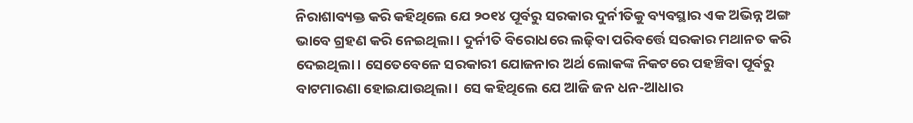ନିରାଶାବ୍ୟକ୍ତ କରି କହିଥିଲେ ଯେ ୨୦୧୪ ପୂର୍ବରୁ ସରକାର ଦୁର୍ନୀତିକୁ ବ୍ୟବସ୍ଥାର ଏକ ଅଭିନ୍ନ ଅଙ୍ଗ ଭାବେ ଗ୍ରହଣ କରି ନେଇଥିଲା । ଦୁର୍ନୀତି ବିରୋଧରେ ଲଢ଼ିବା ପରିବର୍ତ୍ତେ ସରକାର ମଥାନତ କରି ଦେଇଥିଲା । ସେତେବେଳେ ସରକାରୀ ଯୋଜନାର ଅର୍ଥ ଲୋକଙ୍କ ନିକଟରେ ପହଞ୍ଚିବା ପୂର୍ବରୁ ବାଟମାରଣା ହୋଇଯାଉଥିଲା । ସେ କହିଥିଲେ ଯେ ଆଜି ଜନ ଧନ-ଆଧାର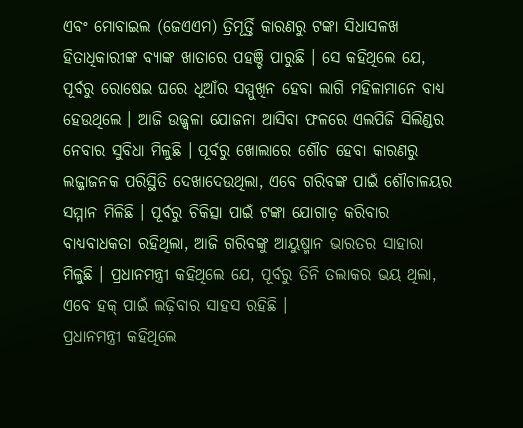ଏବଂ ମୋବାଇଲ (ଜେଏଏମ) ତ୍ରିମୂର୍ତ୍ତି କାରଣରୁ ଟଙ୍କା ସିଧାସଳଖ ହିତାଧିକାରୀଙ୍କ ବ୍ୟାଙ୍କ ଖାତାରେ ପହଞ୍ଚି ପାରୁଛି । ସେ କହିଥିଲେ ଯେ, ପୂର୍ବରୁ ରୋଷେଇ ଘରେ ଧୂଆଁର ସମ୍ମୁଖିନ ହେବା ଲାଗି ମହିଳାମାନେ ବାଧ୍ୟ ହେଉଥିଲେ । ଆଜି ଉଜ୍ଜ୍ବଳା ଯୋଜନା ଆସିବା ଫଳରେ ଏଲପିଜି ସିଲିଣ୍ଡର ନେବାର ସୁବିଧା ମିଳୁଛି । ପୂର୍ବରୁ ଖୋଲାରେ ଶୌଚ ହେବା କାରଣରୁ ଲଜ୍ଜାଜନକ ପରିସ୍ଥିତି ଦେଖାଦେଉଥିଲା, ଏବେ ଗରିବଙ୍କ ପାଇଁ ଶୌଚାଳୟର ସମ୍ମାନ ମିଳିଛି । ପୂର୍ବରୁ ଚିକିତ୍ସା ପାଇଁ ଟଙ୍କା ଯୋଗାଡ଼ କରିବାର ବାଧ୍ୟବାଧକତା ରହିଥିଲା, ଆଜି ଗରିବଙ୍କୁ ଆୟୁଷ୍ମାନ ଭାରତର ସାହାରା ମିଳୁଛି । ପ୍ରଧାନମନ୍ତ୍ରୀ କହିଥିଲେ ଯେ, ପୂର୍ବରୁ ତିନି ତଲାକର ଭୟ ଥିଲା, ଏବେ ହକ୍ ପାଇଁ ଲଢ଼ିବାର ସାହସ ରହିଛି ।
ପ୍ରଧାନମନ୍ତ୍ରୀ କହିଥିଲେ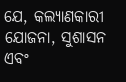ଯେ, କଲ୍ୟାଣକାରୀ ଯୋଜନା, ସୁଶାସନ ଏବଂ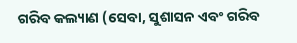ଗରିବ କଲ୍ୟାଣ (ସେବା, ସୁଶାସନ ଏବଂ ଗରିବ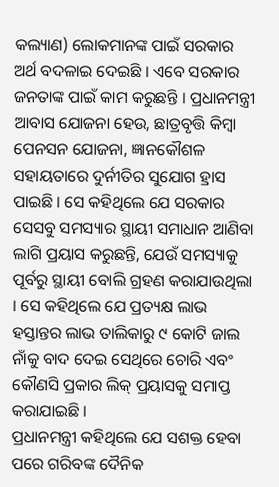କଲ୍ୟାଣ) ଲୋକମାନଙ୍କ ପାଇଁ ସରକାର ଅର୍ଥ ବଦଳାଇ ଦେଇଛି । ଏବେ ସରକାର ଜନତାଙ୍କ ପାଇଁ କାମ କରୁଛନ୍ତି । ପ୍ରଧାନମନ୍ତ୍ରୀ ଆବାସ ଯୋଜନା ହେଉ, ଛାତ୍ରବୃତ୍ତି କିମ୍ବା ପେନସନ ଯୋଜନା, ଜ୍ଞାନକୌଶଳ ସହାୟତାରେ ଦୁର୍ନୀତିର ସୁଯୋଗ ହ୍ରାସ ପାଇଛି । ସେ କହିଥିଲେ ଯେ ସରକାର ସେସବୁ ସମସ୍ୟାର ସ୍ଥାୟୀ ସମାଧାନ ଆଣିବା ଲାଗି ପ୍ରୟାସ କରୁଛନ୍ତି, ଯେଉଁ ସମସ୍ୟାକୁ ପୂର୍ବରୁ ସ୍ଥାୟୀ ବୋଲି ଗ୍ରହଣ କରାଯାଉଥିଲା । ସେ କହିଥିଲେ ଯେ ପ୍ରତ୍ୟକ୍ଷ ଲାଭ ହସ୍ତାନ୍ତର ଲାଭ ତାଲିକାରୁ ୯ କୋଟି ଜାଲ ନାଁକୁ ବାଦ ଦେଇ ସେଥିରେ ଚୋରି ଏବଂ କୌଣସି ପ୍ରକାର ଲିକ୍ ପ୍ରୟାସକୁ ସମାପ୍ତ କରାଯାଇଛି ।
ପ୍ରଧାନମନ୍ତ୍ରୀ କହିଥିଲେ ଯେ ସଶକ୍ତ ହେବା ପରେ ଗରିବଙ୍କ ଦୈନିକ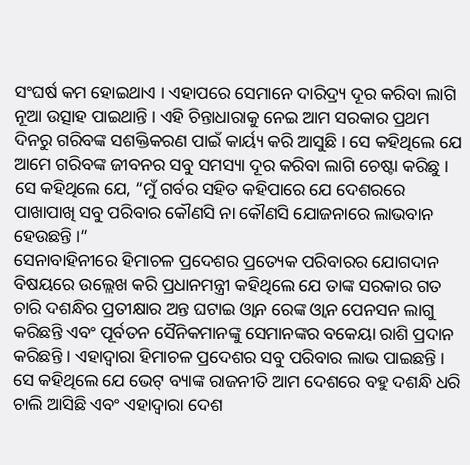ସଂଘର୍ଷ କମ ହୋଇଥାଏ । ଏହାପରେ ସେମାନେ ଦାରିଦ୍ର୍ୟ ଦୂର କରିବା ଲାଗି ନୂଆ ଉତ୍ସାହ ପାଇଥାନ୍ତି । ଏହି ଚିନ୍ତାଧାରାକୁ ନେଇ ଆମ ସରକାର ପ୍ରଥମ ଦିନରୁ ଗରିବଙ୍କ ସଶକ୍ତିକରଣ ପାଇଁ କାର୍ୟ୍ୟ କରି ଆସୁଛି । ସେ କହିଥିଲେ ଯେ ଆମେ ଗରିବଙ୍କ ଜୀବନର ସବୁ ସମସ୍ୟା ଦୂର କରିବା ଲାଗି ଚେଷ୍ଟା କରିଛୁ । ସେ କହିଥିଲେ ଯେ, “ମୁଁ ଗର୍ବର ସହିତ କହିପାରେ ଯେ ଦେଶରରେ ପାଖାପାଖି ସବୁ ପରିବାର କୌଣସି ନା କୌଣସି ଯୋଜନାରେ ଲାଭବାନ ହେଉଛନ୍ତି ।”
ସେନାବାହିନୀରେ ହିମାଚଳ ପ୍ରଦେଶର ପ୍ରତ୍ୟେକ ପରିବାରର ଯୋଗଦାନ ବିଷୟରେ ଉଲ୍ଲେଖ କରି ପ୍ରଧାନମନ୍ତ୍ରୀ କହିଥିଲେ ଯେ ତାଙ୍କ ସରକାର ଗତ ଚାରି ଦଶନ୍ଧିର ପ୍ରତୀକ୍ଷାର ଅନ୍ତ ଘଟାଇ ଓ୍ବାନ ରେଙ୍କ ଓ୍ବାନ ପେନସନ ଲାଗୁ କରିଛନ୍ତି ଏବଂ ପୂର୍ବତନ ସୈନିକମାନଙ୍କୁ ସେମାନଙ୍କର ବକେୟା ରାଶି ପ୍ରଦାନ କରିଛନ୍ତି । ଏହାଦ୍ବାରା ହିମାଚଳ ପ୍ରଦେଶର ସବୁ ପରିବାର ଲାଭ ପାଇଛନ୍ତି । ସେ କହିଥିଲେ ଯେ ଭେଟ୍ ବ୍ୟାଙ୍କ ରାଜନୀତି ଆମ ଦେଶରେ ବହୁ ଦଶନ୍ଧି ଧରି ଚାଲି ଆସିଛି ଏବଂ ଏହାଦ୍ବାରା ଦେଶ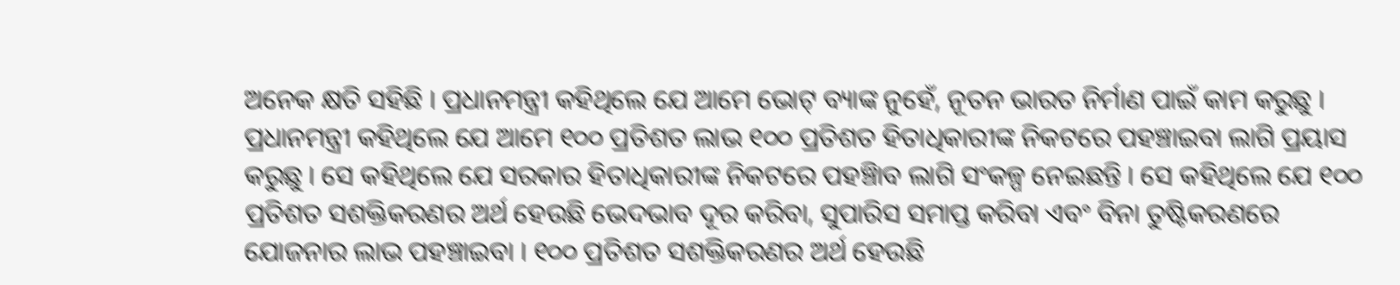ଅନେକ କ୍ଷତି ସହିଛି । ପ୍ରଧାନମନ୍ତ୍ରୀ କହିଥିଲେ ଯେ ଆମେ ଭୋଟ୍ ବ୍ୟାଙ୍କ ନୁହେଁ, ନୂତନ ଭାରତ ନିର୍ମାଣ ପାଇଁ କାମ କରୁଛୁ ।
ପ୍ରଧାନମନ୍ତ୍ରୀ କହିଥିଲେ ଯେ ଆମେ ୧୦୦ ପ୍ରତିଶତ ଲାଭ ୧୦୦ ପ୍ରତିଶତ ହିତାଧିକାରୀଙ୍କ ନିକଟରେ ପହଞ୍ଚାଇବା ଲାଗି ପ୍ରୟାସ କରୁଛୁ । ସେ କହିଥିଲେ ଯେ ସରକାର ହିତାଧିକାରୀଙ୍କ ନିକଟରେ ପହଞ୍ଚିାବ ଲାଗି ସଂକଳ୍ପ ନେଇଛନ୍ତି । ସେ କହିଥିଲେ ଯେ ୧୦୦ ପ୍ରତିଶତ ସଶକ୍ତିକରଣର ଅର୍ଥ ହେଉଛି ଭେଦଭାବ ଦୂର କରିବା, ସୁପାରିସ ସମାପ୍ତ କରିବା ଏବଂ ବିନା ତୁଷ୍ଟିକରଣରେ ଯୋଜନାର ଲାଭ ପହଞ୍ଚାଇବା । ୧୦୦ ପ୍ରତିଶତ ସଶକ୍ତିକରଣର ଅର୍ଥ ହେଉଛି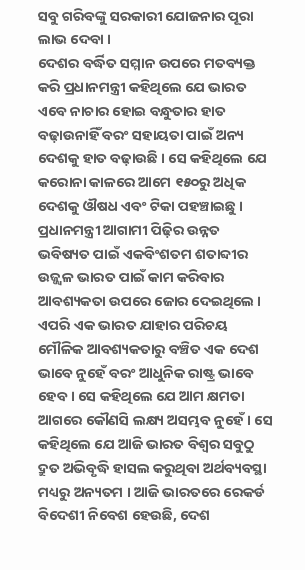ସବୁ ଗରିବଙ୍କୁ ସରକାରୀ ଯୋଜନାର ପୂରା ଲାଭ ଦେବା ।
ଦେଶର ବର୍ଦ୍ଧିତ ସମ୍ମାନ ଉପରେ ମତବ୍ୟକ୍ତ କରି ପ୍ରଧାନମନ୍ତ୍ରୀ କହିଥିଲେ ଯେ ଭାରତ ଏବେ ନାଚାର ହୋଇ ବନ୍ଧୁତାର ହାତ ବଢ଼ାଉନାହିଁ ବରଂ ସହାୟତା ପାଇଁ ଅନ୍ୟ ଦେଶକୁ ହାତ ବଢ଼ାଉଛି । ସେ କହିଥିଲେ ଯେ କରୋନା କାଳରେ ଆମେ ୧୫୦ରୁ ଅଧିକ ଦେଶକୁ ଔଷଧ ଏବଂ ଟିକା ପହଞ୍ଚାଇଛୁ ।
ପ୍ରଧାନମନ୍ତ୍ରୀ ଆଗାମୀ ପିଢ଼ିର ଉନ୍ନତ ଭବିଷ୍ୟତ ପାଇଁ ଏକବିଂଶତମ ଶତାବ୍ଦୀର ଉଜ୍ଜ୍ବଳ ଭାରତ ପାଇଁ କାମ କରିବାର ଆବଶ୍ୟକତା ଉପରେ ଜୋର ଦେଇଥିଲେ । ଏପରି ଏକ ଭାରତ ଯାହାର ପରିଚୟ ମୌଳିକ ଆବଶ୍ୟକତାରୁ ବଞ୍ଚିତ ଏକ ଦେଶ ଭାବେ ନୁହେଁ ବରଂ ଆଧୁନିକ ରାଷ୍ଟ୍ର ଭାବେ ହେବ । ସେ କହିଥିଲେ ଯେ ଆମ କ୍ଷମତା ଆଗରେ କୌଣସି ଲକ୍ଷ୍ୟ ଅସମ୍ଭବ ନୁହେଁ । ସେ କହିଥିଲେ ଯେ ଆଜି ଭାରତ ବିଶ୍ବର ସବୁଠୁ ଦ୍ରୁତ ଅଭିବୃଦ୍ଧି ହାସଲ କରୁଥିବା ଅର୍ଥବ୍ୟବସ୍ଥା ମଧ୍ୟରୁ ଅନ୍ୟତମ । ଆଜି ଭାରତରେ ରେକର୍ଡ ବିଦେଶୀ ନିବେଶ ହେଉଛି, ଦେଶ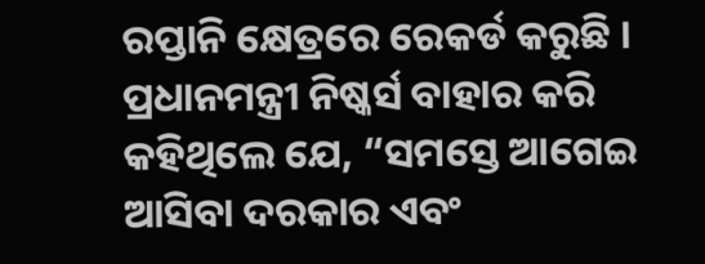ରପ୍ତାନି କ୍ଷେତ୍ରରେ ରେକର୍ଡ କରୁଛି । ପ୍ରଧାନମନ୍ତ୍ରୀ ନିଷ୍କର୍ସ ବାହାର କରି କହିଥିଲେ ଯେ, “ସମସ୍ତେ ଆଗେଇ ଆସିବା ଦରକାର ଏବଂ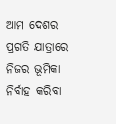ଆମ ଦେଶର ପ୍ରଗତି ଯାତ୍ରାରେ ନିଜର ଭୂମିକା ନିର୍ବାହ କରିବା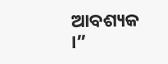ଆବଶ୍ୟକ ।”